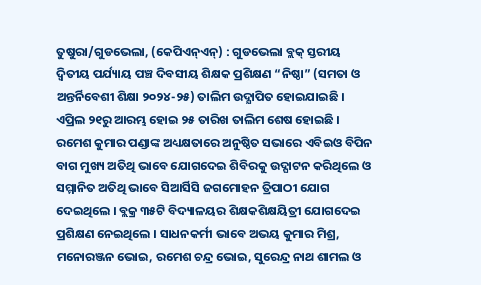ତୁଷୁରା/ଗୁଡଭେଲା, (କେପିଏନ୍ଏନ୍) : ଗୁଡଭେଲା ବ୍ଲକ୍ ସ୍ତରୀୟ ଦ୍ୱିତୀୟ ପର୍ଯ୍ୟାୟ ପଞ୍ଚ ଦିବସୀୟ ଶିକ୍ଷକ ପ୍ରଶିକ୍ଷଣ “ନିଷ୍ଠା” (ସମତା ଓ ଅନ୍ତର୍ନିବେଶୀ ଶିକ୍ଷା ୨୦୨୪-୨୫) ତାଲିମ ଉଦ୍ଯାପିତ ହୋଇଯାଇଛି । ଏପ୍ରିଲ ୨୧ରୁ ଆରମ୍ଭ ହୋଇ ୨୫ ତାରିଖ ତାଲିମ ଶେଷ ହୋଇଛି । ରମେଶ କୁମାର ପଣ୍ଡାଙ୍କ ଅଧ୍ୟକ୍ଷତାରେ ଅନୁଷ୍ଠିତ ସଭାରେ ଏବିଇଓ ବିପିନ ବାଗ ମୁଖ୍ୟ ଅତିଥି ଭାବେ ଯୋଗଦେଇ ଶିବିରକୁ ଉଦ୍ଘାଟନ କରିଥିଲେ ଓ ସମ୍ମାନିତ ଅତିଥି ଭାବେ ସିଆର୍ସିସି ଜଗମୋହନ ତ୍ରିପାଠୀ ଯୋଗ ଦେଇଥିଲେ । ବ୍ଲକ୍ର ୩୫ଟି ବିଦ୍ୟାଳୟର ଶିକ୍ଷକଶିକ୍ଷୟିତ୍ରୀ ଯୋଗଦେଇ ପ୍ରଶିକ୍ଷଣ ନେଇଥିଲେ । ସାଧନକର୍ମୀ ଭାବେ ଅଭୟ କୁମାର ମିଶ୍ର, ମନୋରଞ୍ଜନ ଭୋଇ, ରମେଶ ଚନ୍ଦ୍ର ଭୋଇ, ସୁରେନ୍ଦ୍ର ନାଥ ଶାମଲ ଓ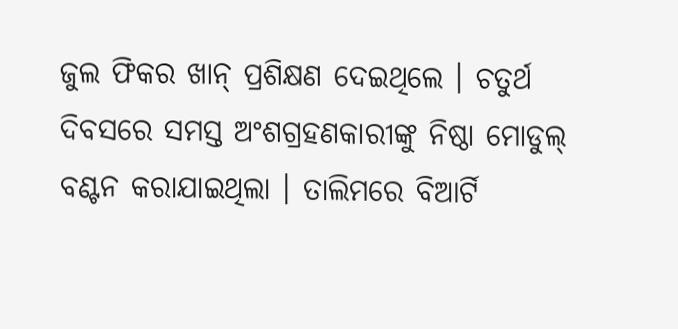ଜୁଲ ଫିକର ଖାନ୍ ପ୍ରଶିକ୍ଷଣ ଦେଇଥିଲେ । ଚତୁର୍ଥ ଦିବସରେ ସମସ୍ତ ଅଂଶଗ୍ରହଣକାରୀଙ୍କୁ ନିଷ୍ଠା ମୋଡୁଲ୍ ବଣ୍ଟନ କରାଯାଇଥିଲା । ତାଲିମରେ ବିଆର୍ଟି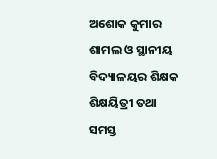ଅଶୋକ କୁମାର ଶାମଲ ଓ ସ୍ଥାନୀୟ ବିଦ୍ୟାଳୟର ଶିକ୍ଷକ ଶିକ୍ଷୟିତ୍ରୀ ତଥା ସମସ୍ତ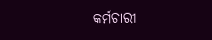କର୍ମଚାରୀ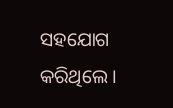ସହଯୋଗ କରିଥିଲେ ।